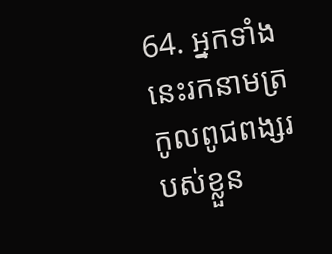64. អ្នកទាំងនេះរកនាមត្រកូលពូជពង្សរបស់ខ្លួន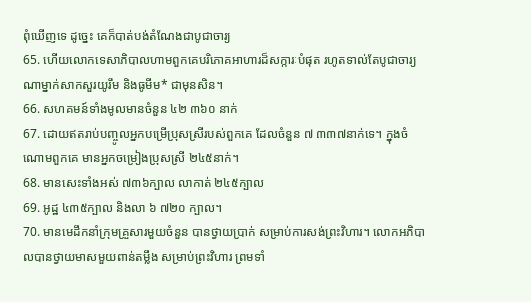ពុំឃើញទេ ដូច្នេះ គេក៏បាត់បង់តំណែងជាបូជាចារ្យ
65. ហើយលោកទេសាភិបាលហាមពួកគេបរិភោគអាហារដ៏សក្ការៈបំផុត រហូតទាល់តែបូជាចារ្យណាម្នាក់សាកសួរយូរឹម និងធូមីម* ជាមុនសិន។
66. សហគមន៍ទាំងមូលមានចំនួន ៤២ ៣៦០ នាក់
67. ដោយឥតរាប់បញ្ចូលអ្នកបម្រើប្រុសស្រីរបស់ពួកគេ ដែលចំនួន ៧ ៣៣៧នាក់ទេ។ ក្នុងចំណោមពួកគេ មានអ្នកចម្រៀងប្រុសស្រី ២៤៥នាក់។
68. មានសេះទាំងអស់ ៧៣៦ក្បាល លាកាត់ ២៤៥ក្បាល
69. អូដ្ឋ ៤៣៥ក្បាល និងលា ៦ ៧២០ ក្បាល។
70. មានមេដឹកនាំក្រុមគ្រួសារមួយចំនួន បានថ្វាយប្រាក់ សម្រាប់ការសង់ព្រះវិហារ។ លោកអភិបាលបានថ្វាយមាសមួយពាន់តម្លឹង សម្រាប់ព្រះវិហារ ព្រមទាំ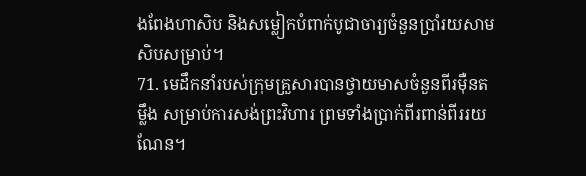ងពែងហាសិប និងសម្លៀកបំពាក់បូជាចារ្យចំនួនប្រាំរយសាមសិបសម្រាប់។
71. មេដឹកនាំរបស់ក្រុមគ្រួសារបានថ្វាយមាសចំនួនពីរម៉ឺនតម្លឹង សម្រាប់ការសង់ព្រះវិហារ ព្រមទាំងប្រាក់ពីរពាន់ពីររយណែន។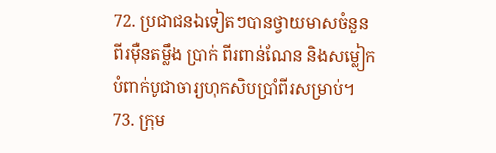72. ប្រជាជនឯទៀតៗបានថ្វាយមាសចំនួនពីរម៉ឺនតម្លឹង ប្រាក់ ពីរពាន់ណែន និងសម្លៀកបំពាក់បូជាចារ្យហុកសិបប្រាំពីរសម្រាប់។
73. ក្រុម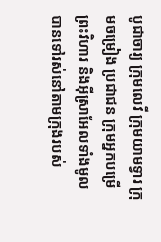បូជាចារ្យ ក្រុមលេវី ក្រុមយាមទ្វារ ក្រុមចម្រៀង ប្រជាជន ក្រុមអ្នកបម្រើព្រះវិហារ និងអ៊ីស្រាអែលទាំងមូល បានទៅរស់នៅតាមក្រុងរបស់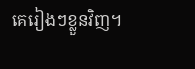គេរៀងៗខ្លួនវិញ។